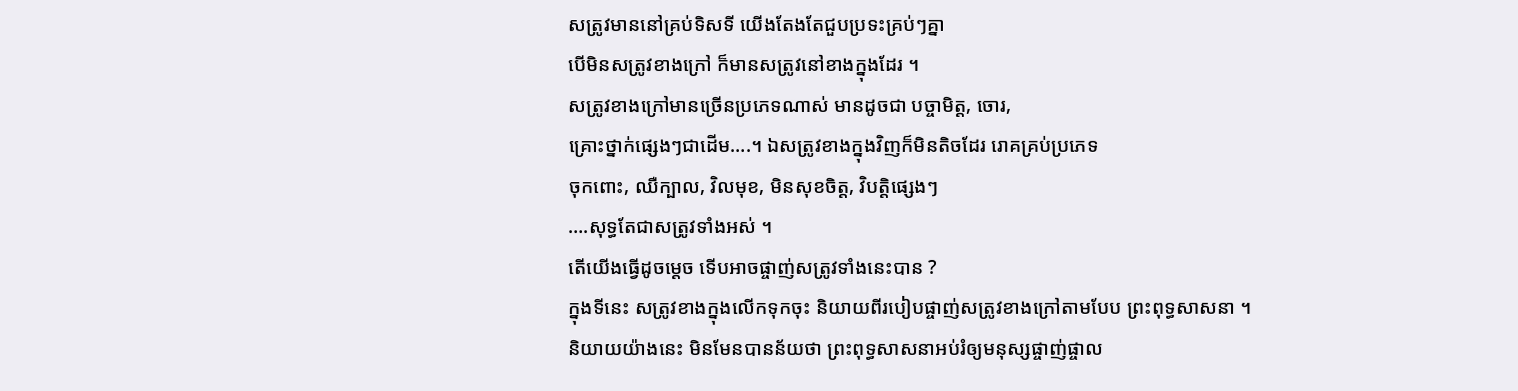សត្រូវមាននៅគ្រប់ទិសទី យើងតែងតែជួបប្រទះគ្រប់ៗគ្នា
បើមិនសត្រូវខាងក្រៅ ក៏មានសត្រូវនៅខាងក្នុងដែរ ។
សត្រូវខាងក្រៅមានច្រើនប្រភេទណាស់ មានដូចជា បច្ចាមិត្ត, ចោរ,
គ្រោះថ្នាក់ផ្សេងៗជាដើម….។ ឯសត្រូវខាងក្នុងវិញក៏មិនតិចដែរ រោគគ្រប់ប្រភេទ
ចុកពោះ, ឈឺក្បាល, វិលមុខ, មិនសុខចិត្ត, វិបត្តិផ្សេងៗ
….សុទ្ធតែជាសត្រូវទាំងអស់ ។
តើយើងធ្វើដូចម្ដេច ទើបអាចផ្ចាញ់សត្រូវទាំងនេះបាន ?
ក្នុងទីនេះ សត្រូវខាងក្នុងលើកទុកចុះ និយាយពីរបៀបផ្ចាញ់សត្រូវខាងក្រៅតាមបែប ព្រះពុទ្ធសាសនា ។
និយាយយ៉ាងនេះ មិនមែនបានន័យថា ព្រះពុទ្ធសាសនាអប់រំឲ្យមនុស្សផ្ចាញ់ផ្ចាល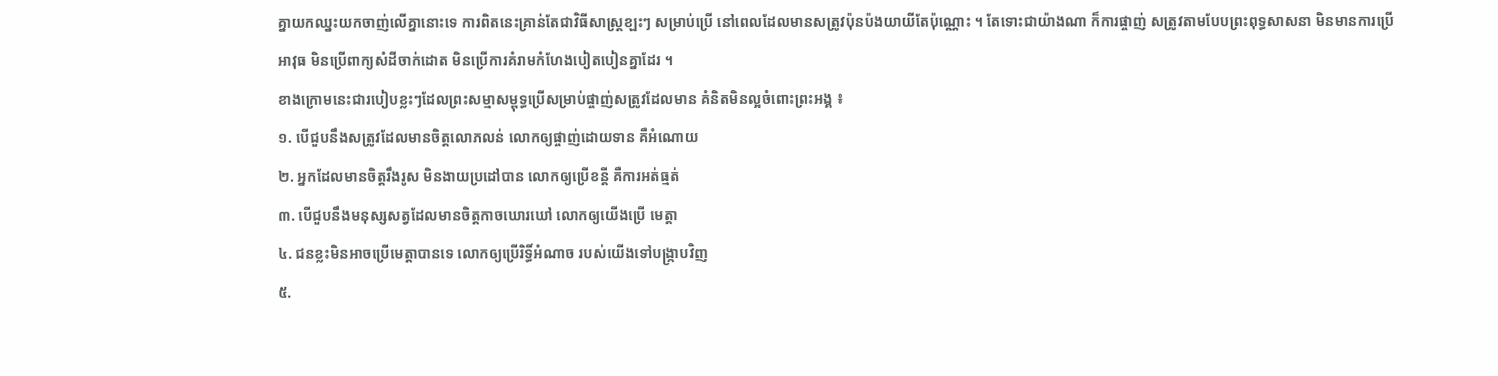គ្នាយកឈ្នះយកចាញ់លើគ្នានោះទេ ការពិតនេះគ្រាន់តែជាវិធីសាស្រ្ដខ្ឡះៗ សម្រាប់ប្រើ នៅពេលដែលមានសត្រូវប៉ុនប៉ងយាយីតែប៉ុណ្ណោះ ។ តែទោះជាយ៉ាងណា ក៏ការផ្ចាញ់ សត្រូវតាមបែបព្រះពុទ្ធសាសនា មិនមានការប្រើអាវុធ មិនប្រើពាក្យសំដីចាក់ដោត មិនប្រើការគំរាមកំហែងបៀតបៀនគ្នាដែរ ។
ខាងក្រោមនេះជារបៀបខ្លះៗដែលព្រះសម្មាសម្ពុទ្ធប្រើសម្រាប់ផ្ចាញ់សត្រូវដែលមាន គំនិតមិនល្អចំពោះព្រះអង្គ ៖
១. បើជួបនឹងសត្រូវដែលមានចិត្តលោភលន់ លោកឲ្យផ្ចាញ់ដោយទាន គឺអំណោយ
២. អ្នកដែលមានចិត្តរឹងរូស មិនងាយប្រដៅបាន លោកឲ្យប្រើខន្ដី គឺការអត់ធ្មត់
៣. បើជួបនឹងមនុស្សសត្វដែលមានចិត្តកាចឃោរឃៅ លោកឲ្យយើងប្រើ មេត្តា
៤. ជនខ្លះមិនអាចប្រើមេត្តាបានទេ លោកឲ្យប្រើរិទ្ធិ៍អំណាច របស់យើងទៅបង្រ្កាបវិញ
៥.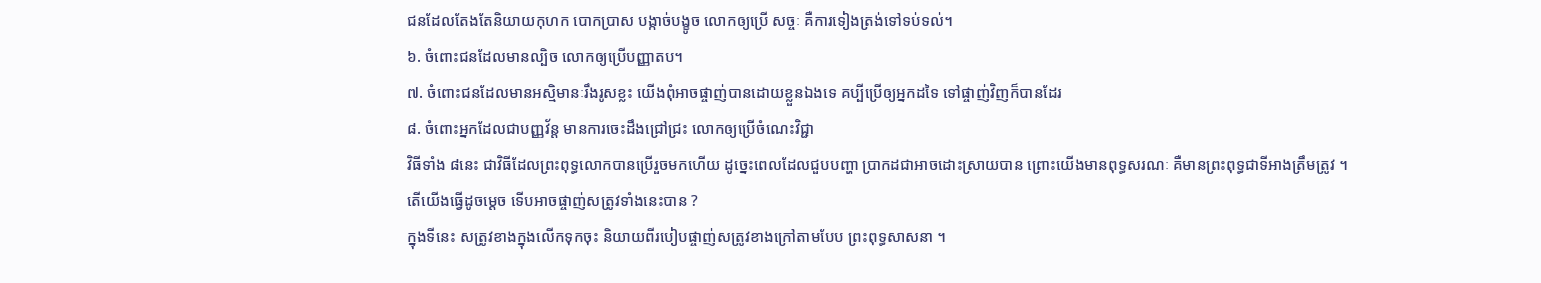ជនដែលតែងតែនិយាយកុហក បោកប្រាស បង្កាច់បង្ខូច លោកឲ្យប្រើ សច្ចៈ គឺការទៀងត្រង់ទៅទប់ទល់។
៦. ចំពោះជនដែលមានល្បិច លោកឲ្យប្រើបញ្ញាតប។
៧. ចំពោះជនដែលមានអស្មិមានៈរឹងរូសខ្លះ យើងពុំអាចផ្ចាញ់បានដោយខ្លួនឯងទេ គប្បីប្រើឲ្យអ្នកដទៃ ទៅផ្ចាញ់វិញក៏បានដែរ
៨. ចំពោះអ្នកដែលជាបញ្ញវ័ន្ត មានការចេះដឹងជ្រៅជ្រះ លោកឲ្យប្រើចំណេះវិជ្ជា
វិធីទាំង ៨នេះ ជាវិធីដែលព្រះពុទ្ធលោកបានប្រើរួចមកហើយ ដូច្នេះពេលដែលជួបបញ្ហា ប្រាកដជាអាចដោះស្រាយបាន ព្រោះយើងមានពុទ្ធសរណៈ គឺមានព្រះពុទ្ធជាទីអាងត្រឹមត្រូវ ។
តើយើងធ្វើដូចម្ដេច ទើបអាចផ្ចាញ់សត្រូវទាំងនេះបាន ?
ក្នុងទីនេះ សត្រូវខាងក្នុងលើកទុកចុះ និយាយពីរបៀបផ្ចាញ់សត្រូវខាងក្រៅតាមបែប ព្រះពុទ្ធសាសនា ។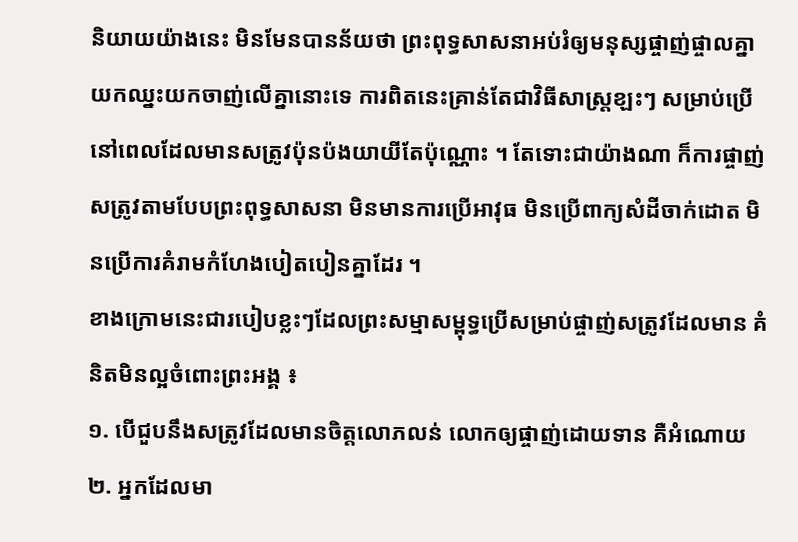និយាយយ៉ាងនេះ មិនមែនបានន័យថា ព្រះពុទ្ធសាសនាអប់រំឲ្យមនុស្សផ្ចាញ់ផ្ចាលគ្នាយកឈ្នះយកចាញ់លើគ្នានោះទេ ការពិតនេះគ្រាន់តែជាវិធីសាស្រ្ដខ្ឡះៗ សម្រាប់ប្រើ នៅពេលដែលមានសត្រូវប៉ុនប៉ងយាយីតែប៉ុណ្ណោះ ។ តែទោះជាយ៉ាងណា ក៏ការផ្ចាញ់ សត្រូវតាមបែបព្រះពុទ្ធសាសនា មិនមានការប្រើអាវុធ មិនប្រើពាក្យសំដីចាក់ដោត មិនប្រើការគំរាមកំហែងបៀតបៀនគ្នាដែរ ។
ខាងក្រោមនេះជារបៀបខ្លះៗដែលព្រះសម្មាសម្ពុទ្ធប្រើសម្រាប់ផ្ចាញ់សត្រូវដែលមាន គំនិតមិនល្អចំពោះព្រះអង្គ ៖
១. បើជួបនឹងសត្រូវដែលមានចិត្តលោភលន់ លោកឲ្យផ្ចាញ់ដោយទាន គឺអំណោយ
២. អ្នកដែលមា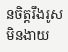នចិត្តរឹងរូស មិនងាយ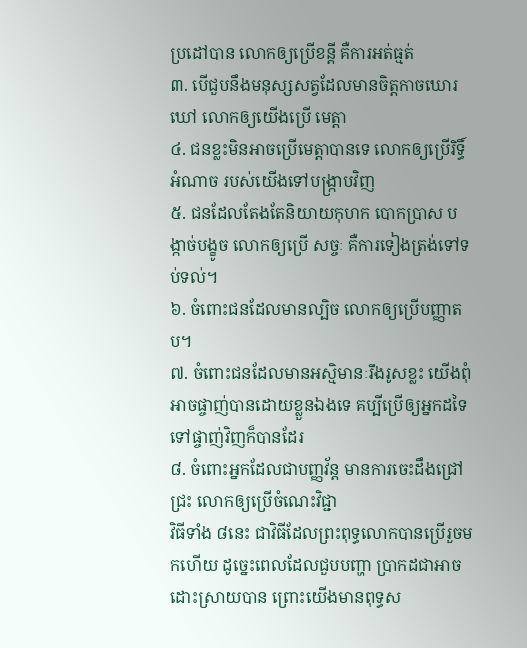ប្រដៅបាន លោកឲ្យប្រើខន្ដី គឺការអត់ធ្មត់
៣. បើជួបនឹងមនុស្សសត្វដែលមានចិត្តកាចឃោរឃៅ លោកឲ្យយើងប្រើ មេត្តា
៤. ជនខ្លះមិនអាចប្រើមេត្តាបានទេ លោកឲ្យប្រើរិទ្ធិ៍អំណាច របស់យើងទៅបង្រ្កាបវិញ
៥. ជនដែលតែងតែនិយាយកុហក បោកប្រាស បង្កាច់បង្ខូច លោកឲ្យប្រើ សច្ចៈ គឺការទៀងត្រង់ទៅទប់ទល់។
៦. ចំពោះជនដែលមានល្បិច លោកឲ្យប្រើបញ្ញាតប។
៧. ចំពោះជនដែលមានអស្មិមានៈរឹងរូសខ្លះ យើងពុំអាចផ្ចាញ់បានដោយខ្លួនឯងទេ គប្បីប្រើឲ្យអ្នកដទៃ ទៅផ្ចាញ់វិញក៏បានដែរ
៨. ចំពោះអ្នកដែលជាបញ្ញវ័ន្ត មានការចេះដឹងជ្រៅជ្រះ លោកឲ្យប្រើចំណេះវិជ្ជា
វិធីទាំង ៨នេះ ជាវិធីដែលព្រះពុទ្ធលោកបានប្រើរួចមកហើយ ដូច្នេះពេលដែលជួបបញ្ហា ប្រាកដជាអាចដោះស្រាយបាន ព្រោះយើងមានពុទ្ធស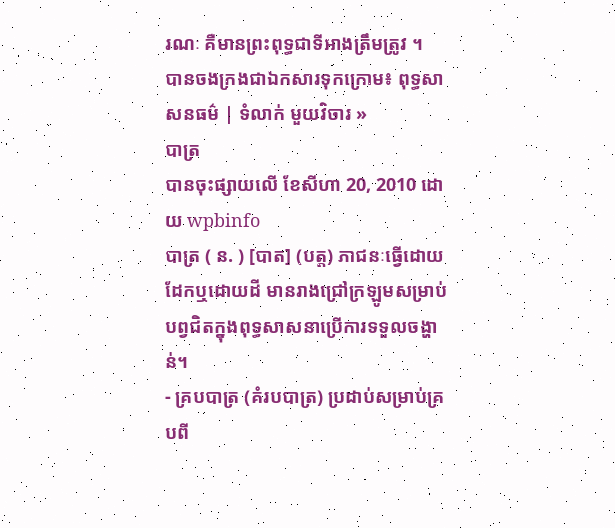រណៈ គឺមានព្រះពុទ្ធជាទីអាងត្រឹមត្រូវ ។
បានចងក្រងជាឯកសារទុកក្រោម៖ ពុទ្ធសាសនធម៌ | ទំលាក់ មួយវិចារ »
បាត្រ
បានចុះផ្សាយលើ ខែសីហា 20, 2010 ដោយ wpbinfo
បាត្រ ( ន. ) [បាត] (បត្ត) ភាជនៈធ្វើដោយដែកឬដោយដី មានរាងជ្រៅក្រឡូមសម្រាប់បព្វជិតក្នុងពុទ្ធសាសនាប្រើការទទួលចង្ហាន់។
- គ្របបាត្រ (គំរបបាត្រ) ប្រដាប់សម្រាប់គ្របពី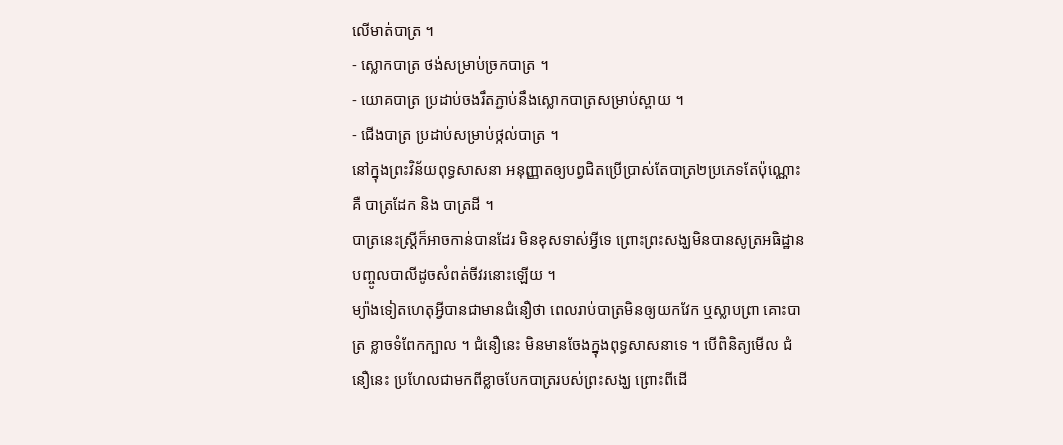លើមាត់បាត្រ ។
- ស្លោកបាត្រ ថង់សម្រាប់ច្រកបាត្រ ។
- យោគបាត្រ ប្រដាប់ចងរឹតភ្ជាប់នឹងស្លោកបាត្រសម្រាប់ស្ពាយ ។
- ជើងបាត្រ ប្រដាប់សម្រាប់ថ្កល់បាត្រ ។
នៅក្នុងព្រះវិន័យពុទ្ធសាសនា អនុញ្ញាតឲ្យបព្វជិតប្រើប្រាស់តែបាត្រ២ប្រភេទតែប៉ុណ្ណោះ គឺ បាត្រដែក និង បាត្រដី ។
បាត្រនេះស្រ្ដីក៏អាចកាន់បានដែរ មិនខុសទាស់អ្វីទេ ព្រោះព្រះសង្ឃមិនបានសូត្រអធិដ្ឋានបញ្ចូលបាលីដូចសំពត់ចីវរនោះឡើយ ។
ម្យ៉ាងទៀតហេតុអ្វីបានជាមានជំនឿថា ពេលរាប់បាត្រមិនឲ្យយកវែក ឬស្លាបព្រា គោះបាត្រ ខ្លាចទំពែកក្បាល ។ ជំនឿនេះ មិនមានចែងក្នុងពុទ្ធសាសនាទេ ។ បើពិនិត្យមើល ជំនឿនេះ ប្រហែលជាមកពីខ្លាចបែកបាត្ររបស់ព្រះសង្ឃ ព្រោះពីដើ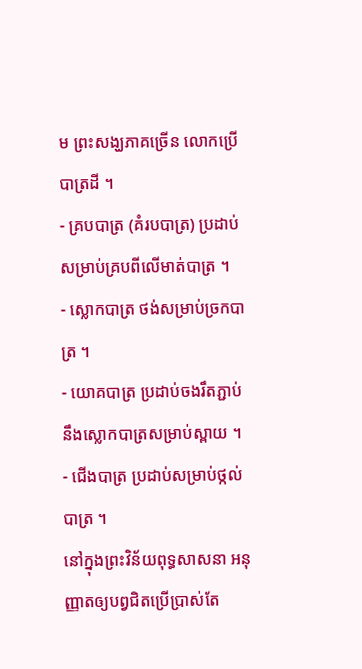ម ព្រះសង្ឃភាគច្រើន លោកប្រើបាត្រដី ។
- គ្របបាត្រ (គំរបបាត្រ) ប្រដាប់សម្រាប់គ្របពីលើមាត់បាត្រ ។
- ស្លោកបាត្រ ថង់សម្រាប់ច្រកបាត្រ ។
- យោគបាត្រ ប្រដាប់ចងរឹតភ្ជាប់នឹងស្លោកបាត្រសម្រាប់ស្ពាយ ។
- ជើងបាត្រ ប្រដាប់សម្រាប់ថ្កល់បាត្រ ។
នៅក្នុងព្រះវិន័យពុទ្ធសាសនា អនុញ្ញាតឲ្យបព្វជិតប្រើប្រាស់តែ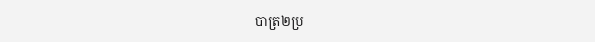បាត្រ២ប្រ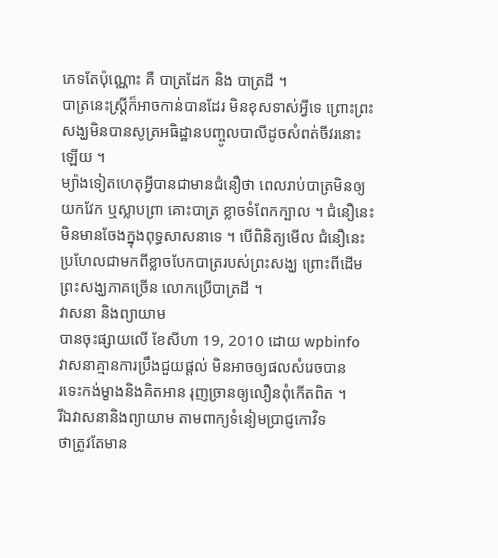ភេទតែប៉ុណ្ណោះ គឺ បាត្រដែក និង បាត្រដី ។
បាត្រនេះស្រ្ដីក៏អាចកាន់បានដែរ មិនខុសទាស់អ្វីទេ ព្រោះព្រះសង្ឃមិនបានសូត្រអធិដ្ឋានបញ្ចូលបាលីដូចសំពត់ចីវរនោះឡើយ ។
ម្យ៉ាងទៀតហេតុអ្វីបានជាមានជំនឿថា ពេលរាប់បាត្រមិនឲ្យយកវែក ឬស្លាបព្រា គោះបាត្រ ខ្លាចទំពែកក្បាល ។ ជំនឿនេះ មិនមានចែងក្នុងពុទ្ធសាសនាទេ ។ បើពិនិត្យមើល ជំនឿនេះ ប្រហែលជាមកពីខ្លាចបែកបាត្ររបស់ព្រះសង្ឃ ព្រោះពីដើម ព្រះសង្ឃភាគច្រើន លោកប្រើបាត្រដី ។
វាសនា និងព្យាយាម
បានចុះផ្សាយលើ ខែសីហា 19, 2010 ដោយ wpbinfo
វាសនាគ្មានការប្រឹងជួយផ្ដល់ មិនអាចឲ្យផលសំរេចបាន
រទេះកង់ម្ខាងនិងគិតអាន រុញច្រានឲ្យលឿនពុំកើតពិត ។
រីឯវាសនានិងព្យាយាម តាមពាក្យទំនៀមប្រាជ្ញកោវិទ
ថាត្រូវតែមាន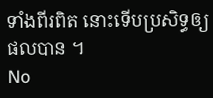ទាំងពីរពិត នោះទើបប្រសិទ្ធឲ្យផលបាន ។
No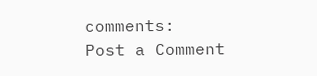comments:
Post a Comment